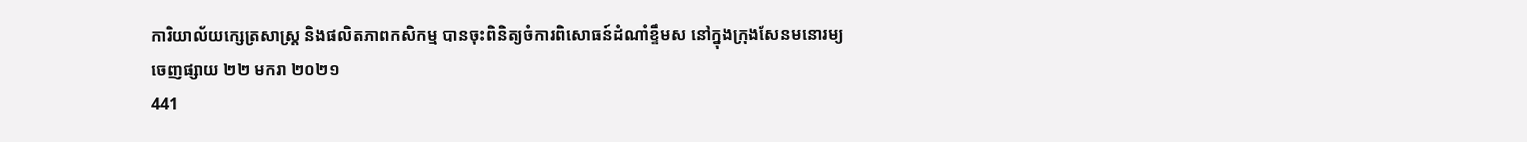ការិយាល័យក្សេត្រសាស្ត្រ និងផលិតភាពកសិកម្ម បានចុះពិនិត្យចំការពិសោធន៍ដំណាំខ្ទឹមស នៅក្នុងក្រុងសែនមនោរម្យ
ចេញផ្សាយ ២២ មករា ២០២១
441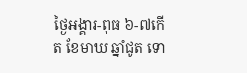ថ្ងៃអង្គារ-ពុធ ៦-៧កើត ខែមាឃ ឆ្នាំជូត ទោ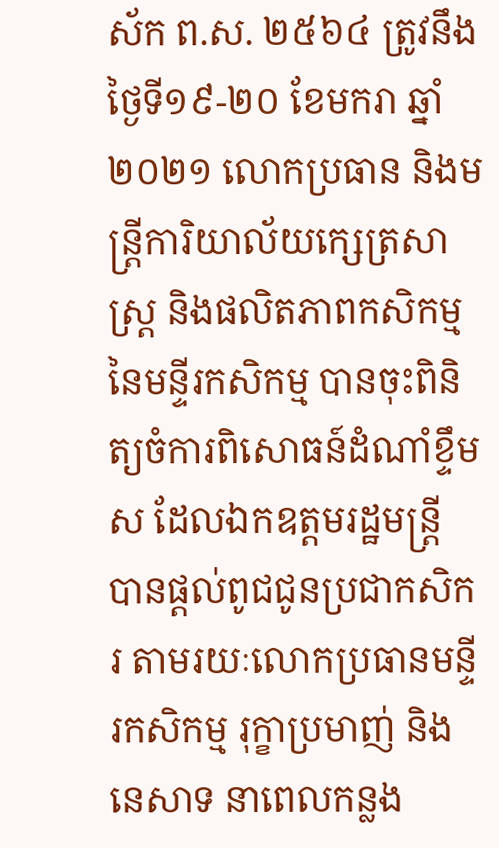ស័ក ព.ស. ២៥៦៤ ត្រូវនឹង ថ្ងៃទី១៩-២០ ខែមករា ឆ្នាំ២០២១ លោកប្រធាន និងមន្រ្តីការិយាល័យក្សេត្រសាស្ដ្រ និងផលិតភាពកសិកម្ម នៃមន្ទីរកសិកម្ម បានចុះពិនិត្យចំការពិសោធន៍ដំណាំខ្ទឹមស ដែលឯកឧត្តមរដ្ឋមន្រ្តី បានផ្ដល់ពូជជូនប្រជាកសិករ តាមរយៈលោកប្រធានមន្ទីរកសិកម្ម រុក្ខាប្រមាញ់ និងនេសាទ នាពេលកន្លង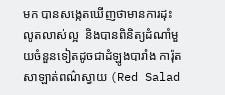មក បានសង្កេតឃើញថាមានការដុះលូតលាស់ល្អ  និងបានពិនិត្យដំណាំមួយចំនួនទៀតដូចជាដំឡូងបារាំង ការ៉ុត សាឡាត់ពណ៌ស្វាយ (Red Salad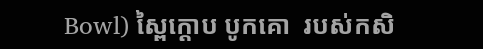Bowl) ស្ពៃក្ដោប បូកគោ  របស់កសិ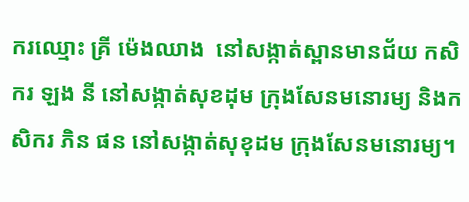ករឈ្មោះ គ្រី ម៉េងឈាង  នៅសង្កាត់ស្ពានមានជ័យ កសិករ ឡង នី នៅសង្កាត់សុខដុម ក្រុងសែនមនោរម្យ និងកសិករ ភិន ផន នៅសង្កាត់សុខុដម ក្រុងសែនមនោរម្យ។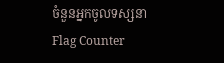ចំនួនអ្នកចូលទស្សនា
Flag Counter